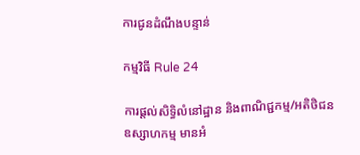ការជូនដំណឹងបន្ទាន់

កម្មវិធី Rule 24

ការផ្ដល់សិទ្ធិលំនៅដ្ឋាន និងពាណិជ្ជកម្ម/អតិថិជនឧស្សាហកម្ម មានអំ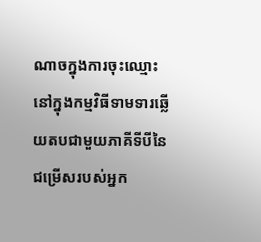ណាចក្នុងការចុះឈ្មោះនៅក្នុងកម្មវិធីទាមទារឆ្លើយតបជាមួយភាគីទីបីនៃជម្រើសរបស់អ្នក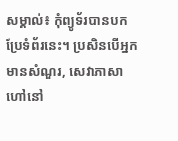សម្គាល់៖ កុំព្យូទ័របានបកប្រែទំព័រនេះ។ ប្រសិនបើអ្នកមានសំណួរ, សេវាភាសាហៅនៅ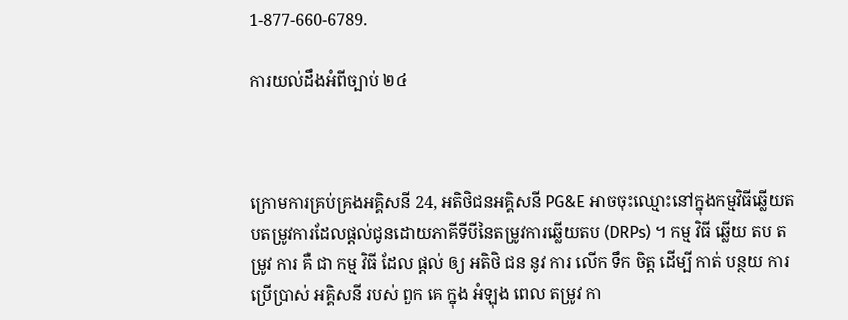1-877-660-6789.

ការយល់ដឹងអំពីច្បាប់ ២៤



ក្រោមការគ្រប់គ្រងអគ្គិសនី 24, អតិថិជនអគ្គិសនី PG&E អាចចុះឈ្មោះនៅក្នុងកម្មវិធីឆ្លើយតបតម្រូវការដែលផ្តល់ជូនដោយភាគីទីបីនៃតម្រូវការឆ្លើយតប (DRPs) ។ កម្ម វិធី ឆ្លើយ តប តម្រូវ ការ គឺ ជា កម្ម វិធី ដែល ផ្តល់ ឲ្យ អតិថិ ជន នូវ ការ លើក ទឹក ចិត្ត ដើម្បី កាត់ បន្ថយ ការ ប្រើប្រាស់ អគ្គិសនី របស់ ពួក គេ ក្នុង អំឡុង ពេល តម្រូវ កា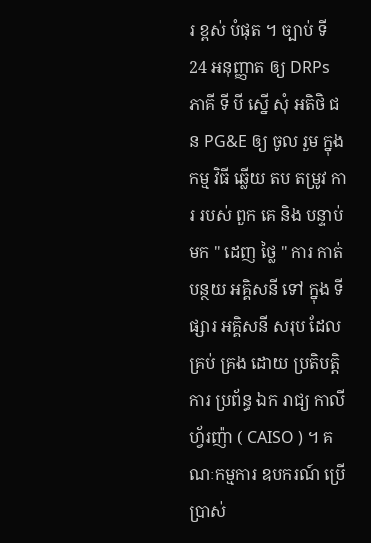រ ខ្ពស់ បំផុត ។ ច្បាប់ ទី 24 អនុញ្ញាត ឲ្យ DRPs ភាគី ទី បី ស្នើ សុំ អតិថិ ជន PG&E ឲ្យ ចូល រួម ក្នុង កម្ម វិធី ឆ្លើយ តប តម្រូវ ការ របស់ ពួក គេ និង បន្ទាប់ មក " ដេញ ថ្លៃ " ការ កាត់ បន្ថយ អគ្គិសនី ទៅ ក្នុង ទី ផ្សារ អគ្គិសនី សរុប ដែល គ្រប់ គ្រង ដោយ ប្រតិបត្តិ ការ ប្រព័ន្ធ ឯក រាជ្យ កាលីហ្វ័រញ៉ា ( CAISO ) ។ គណៈកម្មការ ឧបករណ៍ ប្រើប្រាស់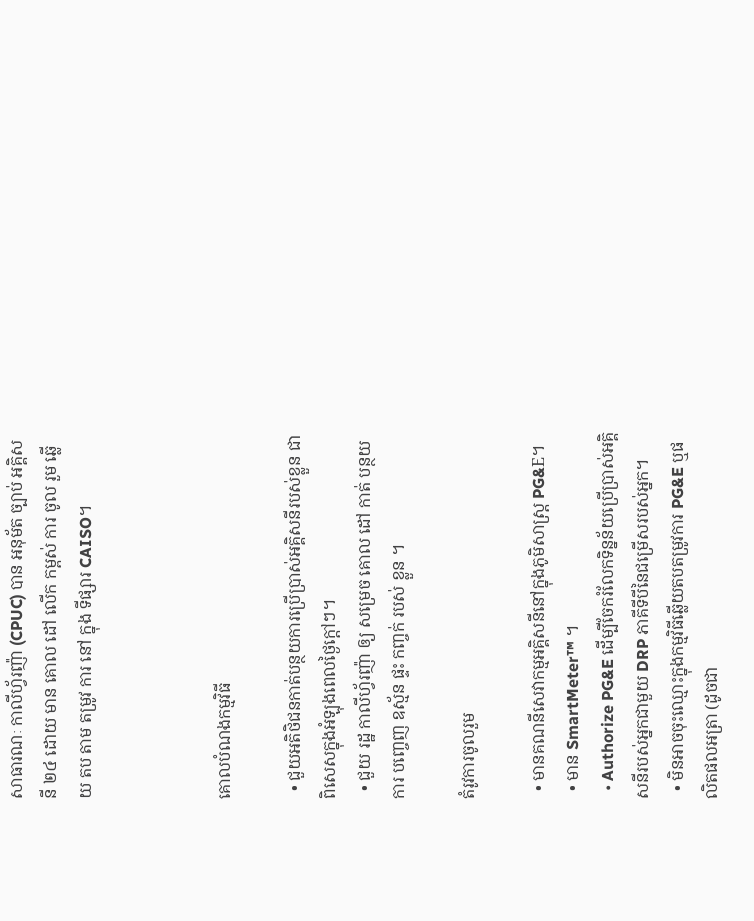សាធារណៈ កាលីហ្វ័រញ៉ា (CPUC) បាន អនុម័ត ច្បាប់ អគ្គិសនី ២៤ ដោយ មាន គោល ដៅ លើក កម្ពស់ ការ ចូល រួម ឆ្លើយ តប តាម តម្រូវ ការ នៅ ក្នុង ទីផ្សារ CAISO។



គោលបំណងកម្មវិធី

  • ជួយអតិថិជនកាត់បន្ថយការប្រើប្រាស់អគ្គិសនីរបស់ខ្លួន ជាពិសេសក្នុងអំឡុងពេលថ្ងៃក្ដៅៗ។
  • ជួយ រដ្ឋ កាលីហ្វ័រញ៉ា ឲ្យ សម្រេច គោល ដៅ កាត់ បន្ថយ ការ បញ្ចេញ ឧស្ម័ន ផ្ទះ កញ្ចក់ របស់ ខ្លួន ។

តំរូវការចូលរួម

  • មានគណនីសេវាកម្មអគ្គិសនីនៅក្នុងភូមិសាស្ត្រ PG&E។
  • មាន SmartMeter™ ។
  • Authorize PG&E ដើម្បីចែករំលែកទិន្នន័យប្រើប្រាស់អគ្គិសនីរបស់អ្នកជាមួយ DRP ភាគីទីបីនៃជម្រើសរបស់អ្នក។
  • មិនអាចចុះឈ្មោះក្នុងកម្មវិធីឆ្លើយតបតម្រូវការ PG&E ឬផលិតផលអត្រា (ដូចជា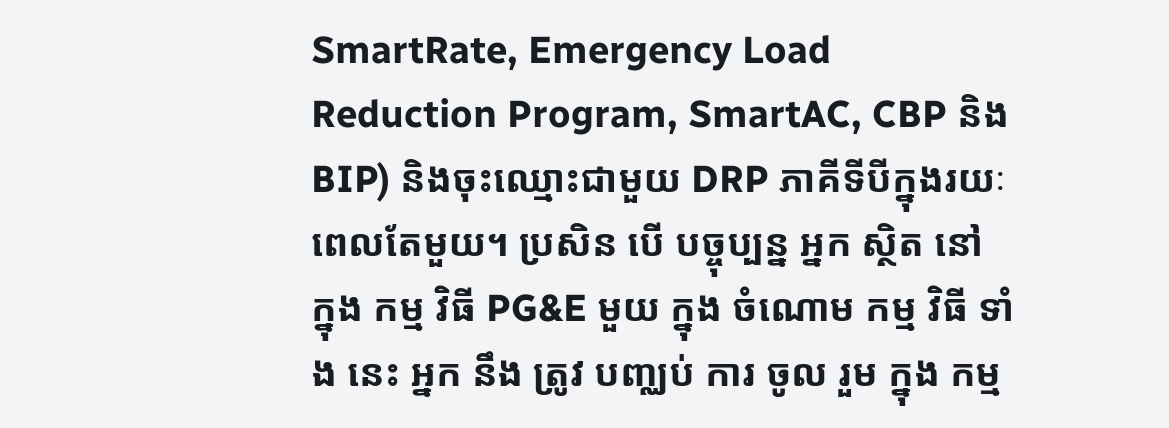SmartRate, Emergency Load Reduction Program, SmartAC, CBP និង BIP) និងចុះឈ្មោះជាមួយ DRP ភាគីទីបីក្នុងរយៈពេលតែមួយ។ ប្រសិន បើ បច្ចុប្បន្ន អ្នក ស្ថិត នៅ ក្នុង កម្ម វិធី PG&E មួយ ក្នុង ចំណោម កម្ម វិធី ទាំង នេះ អ្នក នឹង ត្រូវ បញ្ឈប់ ការ ចូល រួម ក្នុង កម្ម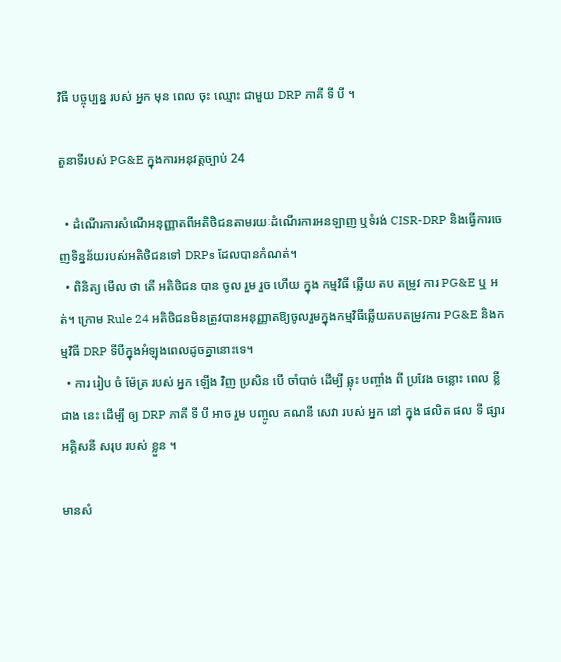វិធី បច្ចុប្បន្ន របស់ អ្នក មុន ពេល ចុះ ឈ្មោះ ជាមួយ DRP ភាគី ទី បី ។

តួនាទីរបស់ PG&E ក្នុងការអនុវត្តច្បាប់ 24

  • ដំណើរការសំណើអនុញ្ញាតពីអតិថិជនតាមរយៈដំណើរការអនឡាញ ឬទំរង់ CISR-DRP និងធ្វើការចេញទិន្នន័យរបស់អតិថិជនទៅ DRPs ដែលបានកំណត់។
  • ពិនិត្យ មើល ថា តើ អតិថិជន បាន ចូល រួម រួច ហើយ ក្នុង កម្មវិធី ឆ្លើយ តប តម្រូវ ការ PG&E ឬ អត់។ ក្រោម Rule 24 អតិថិជនមិនត្រូវបានអនុញ្ញាតឱ្យចូលរួមក្នុងកម្មវិធីឆ្លើយតបតម្រូវការ PG&E និងកម្មវិធី DRP ទីបីក្នុងអំឡុងពេលដូចគ្នានោះទេ។
  • ការ រៀប ចំ ម៉ែត្រ របស់ អ្នក ឡើង វិញ ប្រសិន បើ ចាំបាច់ ដើម្បី ឆ្លុះ បញ្ចាំង ពី ប្រវែង ចន្លោះ ពេល ខ្លី ជាង នេះ ដើម្បី ឲ្យ DRP ភាគី ទី បី អាច រួម បញ្ចូល គណនី សេវា របស់ អ្នក នៅ ក្នុង ផលិត ផល ទី ផ្សារ អគ្គិសនី សរុប របស់ ខ្លួន ។

មានសំ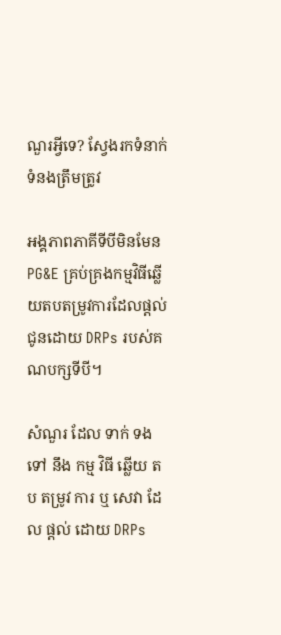ណួរអ្វីទេ? ស្វែងរកទំនាក់ទំនងត្រឹមត្រូវ

អង្គភាពភាគីទីបីមិនមែន PG&E គ្រប់គ្រងកម្មវិធីឆ្លើយតបតម្រូវការដែលផ្តល់ជូនដោយ DRPs របស់គណបក្សទីបី។

សំណួរ ដែល ទាក់ ទង ទៅ នឹង កម្ម វិធី ឆ្លើយ តប តម្រូវ ការ ឬ សេវា ដែល ផ្តល់ ដោយ DRPs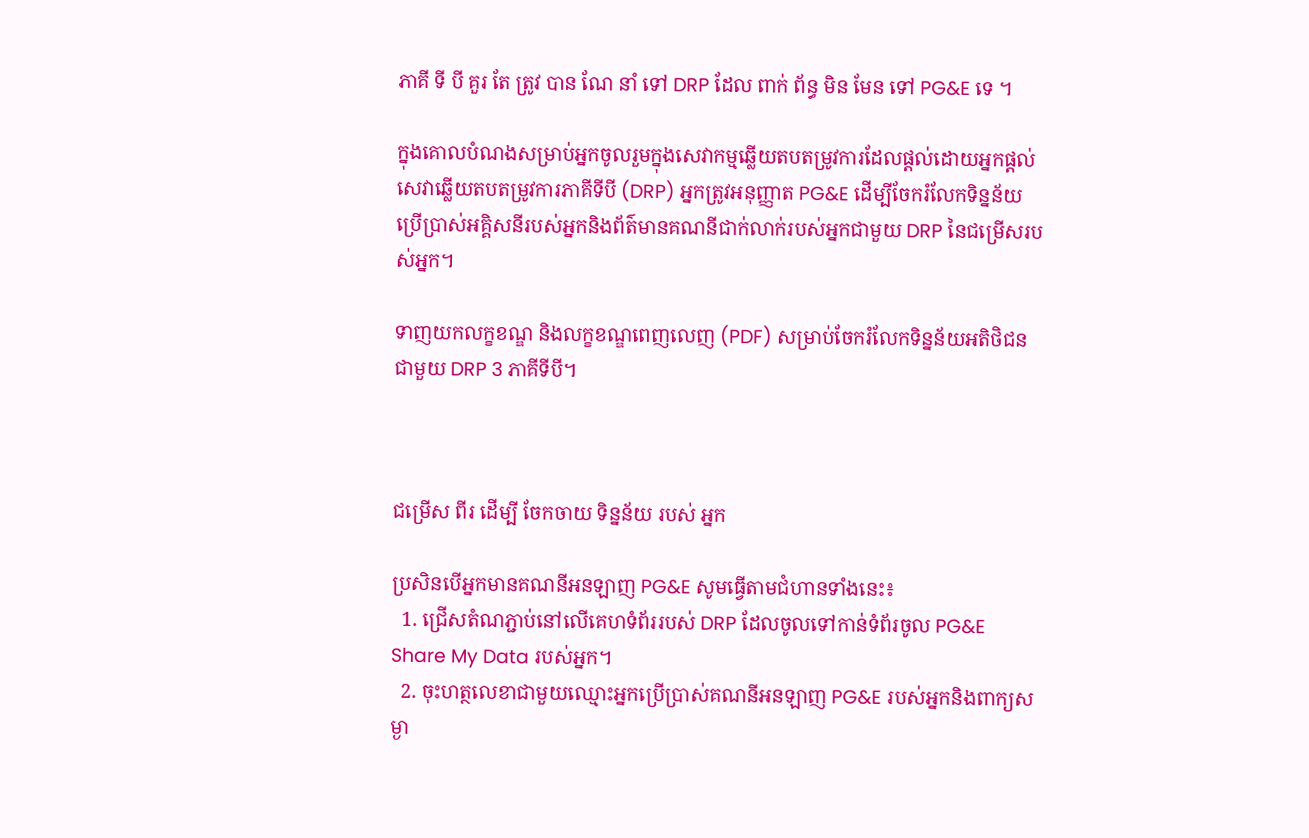ភាគី ទី បី គួរ តែ ត្រូវ បាន ណែ នាំ ទៅ DRP ដែល ពាក់ ព័ន្ធ មិន មែន ទៅ PG&E ទេ ។

ក្នុងគោលបំណងសម្រាប់អ្នកចូលរួមក្នុងសេវាកម្មឆ្លើយតបតម្រូវការដែលផ្តល់ដោយអ្នកផ្តល់សេវាឆ្លើយតបតម្រូវការភាគីទីបី (DRP) អ្នកត្រូវអនុញ្ញាត PG&E ដើម្បីចែករំលែកទិន្នន័យប្រើប្រាស់អគ្គិសនីរបស់អ្នកនិងព័ត៌មានគណនីជាក់លាក់របស់អ្នកជាមួយ DRP នៃជម្រើសរបស់អ្នក។

ទាញយកលក្ខខណ្ឌ និងលក្ខខណ្ឌពេញលេញ (PDF) សម្រាប់ចែករំលែកទិន្នន័យអតិថិជនជាមួយ DRP 3 ភាគីទីបី។



ជម្រើស ពីរ ដើម្បី ចែកចាយ ទិន្នន័យ របស់ អ្នក

ប្រសិនបើអ្នកមានគណនីអនឡាញ PG&E សូមធ្វើតាមជំហានទាំងនេះ៖
  1. ជ្រើសតំណភ្ជាប់នៅលើគេហទំព័ររបស់ DRP ដែលចូលទៅកាន់ទំព័រចូល PG&E Share My Data របស់អ្នក។
  2. ចុះហត្ថលេខាជាមួយឈ្មោះអ្នកប្រើប្រាស់គណនីអនឡាញ PG&E របស់អ្នកនិងពាក្យសម្ងា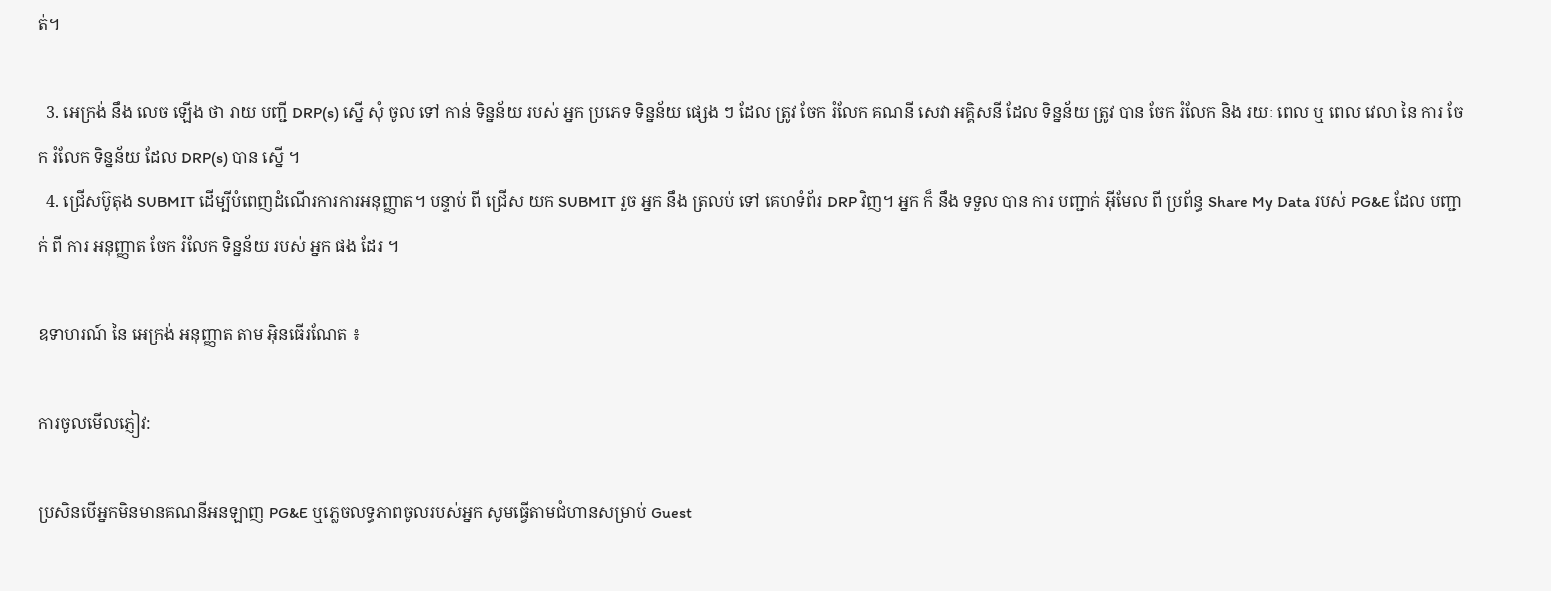ត់។

  3. អេក្រង់ នឹង លេច ឡើង ថា រាយ បញ្ជី DRP(s) ស្នើ សុំ ចូល ទៅ កាន់ ទិន្នន័យ របស់ អ្នក ប្រភេទ ទិន្នន័យ ផ្សេង ៗ ដែល ត្រូវ ចែក រំលែក គណនី សេវា អគ្គិសនី ដែល ទិន្នន័យ ត្រូវ បាន ចែក រំលែក និង រយៈ ពេល ឬ ពេល វេលា នៃ ការ ចែក រំលែក ទិន្នន័យ ដែល DRP(s) បាន ស្នើ ។
  4. ជ្រើសប៊ូតុង SUBMIT ដើម្បីបំពេញដំណើរការការអនុញ្ញាត។ បន្ទាប់ ពី ជ្រើស យក SUBMIT រួច អ្នក នឹង ត្រលប់ ទៅ គេហទំព័រ DRP វិញ។ អ្នក ក៏ នឹង ទទួល បាន ការ បញ្ជាក់ អ៊ីមែល ពី ប្រព័ន្ធ Share My Data របស់ PG&E ដែល បញ្ជាក់ ពី ការ អនុញ្ញាត ចែក រំលែក ទិន្នន័យ របស់ អ្នក ផង ដែរ ។

ឧទាហរណ៍ នៃ អេក្រង់ អនុញ្ញាត តាម អ៊ិនធើរណែត ៖

ការចូលមើលភ្ញៀវ:

ប្រសិនបើអ្នកមិនមានគណនីអនឡាញ PG&E ឬភ្លេចលទ្ធភាពចូលរបស់អ្នក សូមធ្វើតាមជំហានសម្រាប់ Guest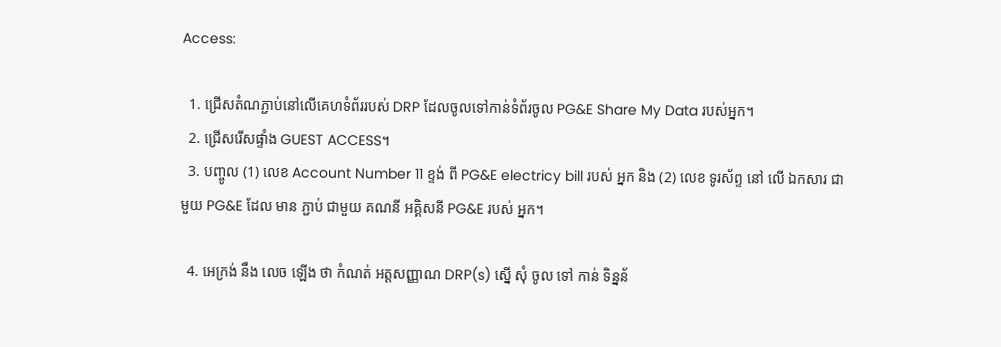Access:

  1. ជ្រើសតំណភ្ជាប់នៅលើគេហទំព័ររបស់ DRP ដែលចូលទៅកាន់ទំព័រចូល PG&E Share My Data របស់អ្នក។
  2. ជ្រើសរើសផ្ទាំង GUEST ACCESS។
  3. បញ្ចូល (1) លេខ Account Number 11 ខ្ទង់ ពី PG&E electricy bill របស់ អ្នក និង (2) លេខ ទូរស័ព្ទ នៅ លើ ឯកសារ ជាមួយ PG&E ដែល មាន ភ្ជាប់ ជាមួយ គណនី អគ្គិសនី PG&E របស់ អ្នក។

  4. អេក្រង់ នឹង លេច ឡើង ថា កំណត់ អត្តសញ្ញាណ DRP(s) ស្នើ សុំ ចូល ទៅ កាន់ ទិន្នន័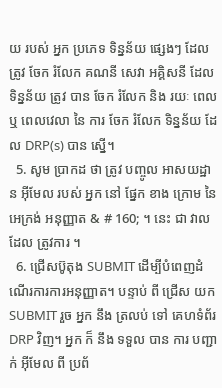យ របស់ អ្នក ប្រភេទ ទិន្នន័យ ផ្សេងៗ ដែល ត្រូវ ចែក រំលែក គណនី សេវា អគ្គិសនី ដែល ទិន្នន័យ ត្រូវ បាន ចែក រំលែក និង រយៈ ពេល ឬ ពេលវេលា នៃ ការ ចែក រំលែក ទិន្នន័យ ដែល DRP(s) បាន ស្នើ។
  5. សូម ប្រាកដ ថា ត្រូវ បញ្ចូល អាសយដ្ឋាន អ៊ីមែល របស់ អ្នក នៅ ផ្នែក ខាង ក្រោម នៃ អេក្រង់ អនុញ្ញាត & # 160; ។ នេះ ជា វាល ដែល ត្រូវការ ។
  6. ជ្រើសប៊ូតុង SUBMIT ដើម្បីបំពេញដំណើរការការអនុញ្ញាត។ បន្ទាប់ ពី ជ្រើស យក SUBMIT រួច អ្នក នឹង ត្រលប់ ទៅ គេហទំព័រ DRP វិញ។ អ្នក ក៏ នឹង ទទួល បាន ការ បញ្ជាក់ អ៊ីមែល ពី ប្រព័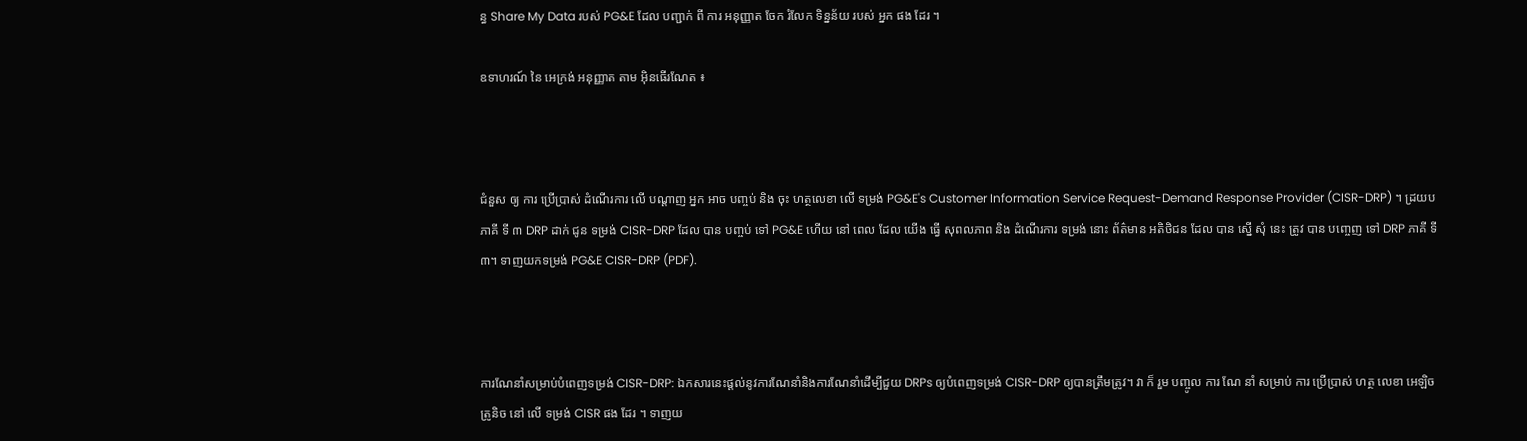ន្ធ Share My Data របស់ PG&E ដែល បញ្ជាក់ ពី ការ អនុញ្ញាត ចែក រំលែក ទិន្នន័យ របស់ អ្នក ផង ដែរ ។

ឧទាហរណ៍ នៃ អេក្រង់ អនុញ្ញាត តាម អ៊ិនធើរណែត ៖



ជំនួស ឲ្យ ការ ប្រើប្រាស់ ដំណើរការ លើ បណ្ដាញ អ្នក អាច បញ្ចប់ និង ចុះ ហត្ថលេខា លើ ទម្រង់ PG&E's Customer Information Service Request-Demand Response Provider (CISR-DRP) ។ ដ្រយប ភាគី ទី ៣ DRP ដាក់ ជូន ទម្រង់ CISR-DRP ដែល បាន បញ្ចប់ ទៅ PG&E ហើយ នៅ ពេល ដែល យើង ធ្វើ សុពលភាព និង ដំណើរការ ទម្រង់ នោះ ព័ត៌មាន អតិថិជន ដែល បាន ស្នើ សុំ នេះ ត្រូវ បាន បញ្ចេញ ទៅ DRP ភាគី ទី ៣។ ទាញយកទម្រង់ PG&E CISR-DRP (PDF).



ការណែនាំសម្រាប់បំពេញទម្រង់ CISR-DRP: ឯកសារនេះផ្តល់នូវការណែនាំនិងការណែនាំដើម្បីជួយ DRPs ឲ្យបំពេញទម្រង់ CISR-DRP ឲ្យបានត្រឹមត្រូវ។ វា ក៏ រួម បញ្ចូល ការ ណែ នាំ សម្រាប់ ការ ប្រើប្រាស់ ហត្ថ លេខា អេឡិចត្រូនិច នៅ លើ ទម្រង់ CISR ផង ដែរ ។ ទាញយ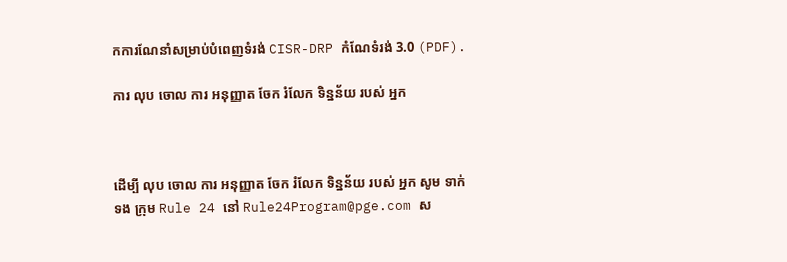កការណែនាំសម្រាប់បំពេញទំរង់ CISR-DRP កំណែទំរង់ 3.0 (PDF).

ការ លុប ចោល ការ អនុញ្ញាត ចែក រំលែក ទិន្នន័យ របស់ អ្នក



ដើម្បី លុប ចោល ការ អនុញ្ញាត ចែក រំលែក ទិន្នន័យ របស់ អ្នក សូម ទាក់ ទង ក្រុម Rule 24 នៅ Rule24Program@pge.com ស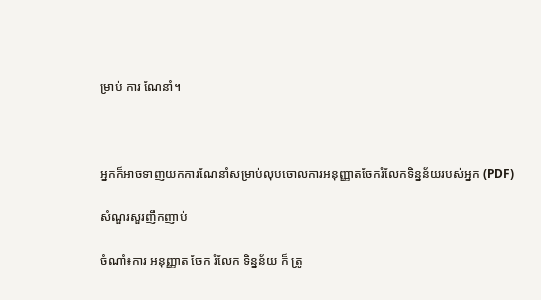ម្រាប់ ការ ណែនាំ។



អ្នកក៏អាចទាញយកការណែនាំសម្រាប់លុបចោលការអនុញ្ញាតចែករំលែកទិន្នន័យរបស់អ្នក (PDF)

សំណួរសួរញឹកញាប់

ចំណាំ៖ការ អនុញ្ញាត ចែក រំលែក ទិន្នន័យ ក៏ ត្រូ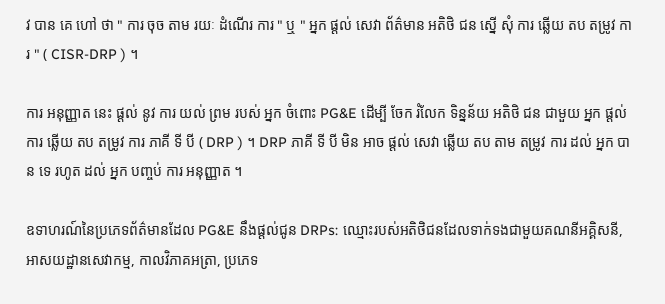វ បាន គេ ហៅ ថា " ការ ចុច តាម រយៈ ដំណើរ ការ " ឬ " អ្នក ផ្តល់ សេវា ព័ត៌មាន អតិថិ ជន ស្នើ សុំ ការ ឆ្លើយ តប តម្រូវ ការ " ( CISR-DRP ) ។

ការ អនុញ្ញាត នេះ ផ្តល់ នូវ ការ យល់ ព្រម របស់ អ្នក ចំពោះ PG&E ដើម្បី ចែក រំលែក ទិន្នន័យ អតិថិ ជន ជាមួយ អ្នក ផ្តល់ ការ ឆ្លើយ តប តម្រូវ ការ ភាគី ទី បី ( DRP ) ។ DRP ភាគី ទី បី មិន អាច ផ្តល់ សេវា ឆ្លើយ តប តាម តម្រូវ ការ ដល់ អ្នក បាន ទេ រហូត ដល់ អ្នក បញ្ចប់ ការ អនុញ្ញាត ។

ឧទាហរណ៍នៃប្រភេទព័ត៌មានដែល PG&E នឹងផ្តល់ជូន DRPs: ឈ្មោះរបស់អតិថិជនដែលទាក់ទងជាមួយគណនីអគ្គិសនី, អាសយដ្ឋានសេវាកម្ម, កាលវិភាគអត្រា, ប្រភេទ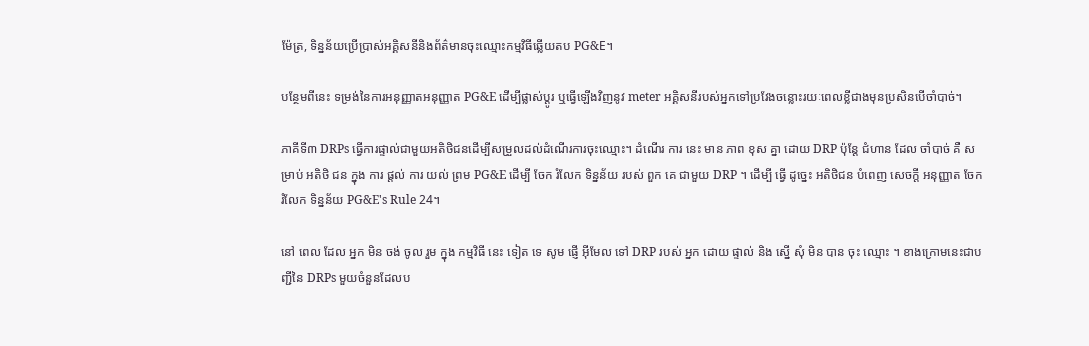ម៉ែត្រ, ទិន្នន័យប្រើប្រាស់អគ្គិសនីនិងព័ត៌មានចុះឈ្មោះកម្មវិធីឆ្លើយតប PG&E។

បន្ថែមពីនេះ ទម្រង់នៃការអនុញ្ញាតអនុញ្ញាត PG&E ដើម្បីផ្លាស់ប្តូរ ឬធ្វើឡើងវិញនូវ meter អគ្គិសនីរបស់អ្នកទៅប្រវែងចន្លោះរយៈពេលខ្លីជាងមុនប្រសិនបើចាំបាច់។

ភាគីទី៣ DRPs ធ្វើការផ្ទាល់ជាមួយអតិថិជនដើម្បីសម្រួលដល់ដំណើរការចុះឈ្មោះ។ ដំណើរ ការ នេះ មាន ភាព ខុស គ្នា ដោយ DRP ប៉ុន្តែ ជំហាន ដែល ចាំបាច់ គឺ សម្រាប់ អតិថិ ជន ក្នុង ការ ផ្តល់ ការ យល់ ព្រម PG&E ដើម្បី ចែក រំលែក ទិន្នន័យ របស់ ពួក គេ ជាមួយ DRP ។ ដើម្បី ធ្វើ ដូច្នេះ អតិថិជន បំពេញ សេចក្តី អនុញ្ញាត ចែក រំលែក ទិន្នន័យ PG&E's Rule 24។

នៅ ពេល ដែល អ្នក មិន ចង់ ចូល រួម ក្នុង កម្មវិធី នេះ ទៀត ទេ សូម ផ្ញើ អ៊ីមែល ទៅ DRP របស់ អ្នក ដោយ ផ្ទាល់ និង ស្នើ សុំ មិន បាន ចុះ ឈ្មោះ ។ ខាងក្រោមនេះជាបញ្ជីនៃ DRPs មួយចំនួនដែលប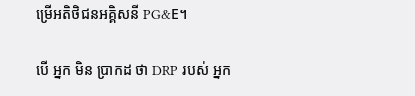ម្រើអតិថិជនអគ្គិសនី PG&E។

បើ អ្នក មិន ប្រាកដ ថា DRP របស់ អ្នក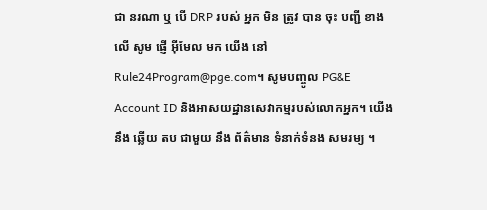ជា នរណា ឬ បើ DRP របស់ អ្នក មិន ត្រូវ បាន ចុះ បញ្ជី ខាង លើ សូម ផ្ញើ អ៊ីមែល មក យើង នៅ Rule24Program@pge.com។ សូមបញ្ចូល PG&E Account ID និងអាសយដ្ឋានសេវាកម្មរបស់លោកអ្នក។ យើង នឹង ឆ្លើយ តប ជាមួយ នឹង ព័ត៌មាន ទំនាក់ទំនង សមរម្យ ។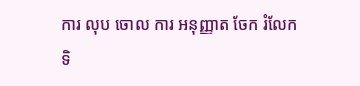ការ លុប ចោល ការ អនុញ្ញាត ចែក រំលែក ទិ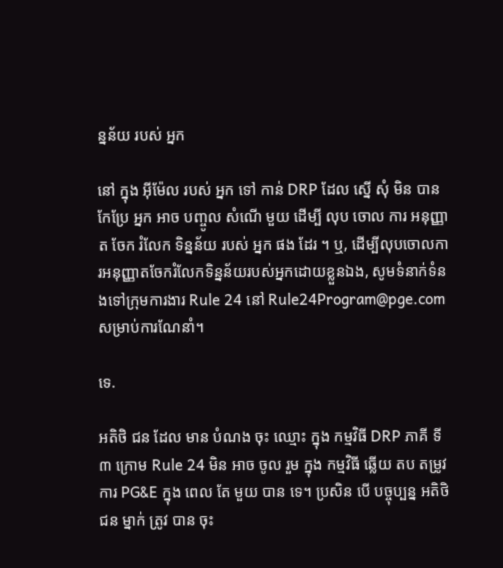ន្នន័យ របស់ អ្នក

នៅ ក្នុង អ៊ីម៉ែល របស់ អ្នក ទៅ កាន់ DRP ដែល ស្នើ សុំ មិន បាន កែប្រែ អ្នក អាច បញ្ចូល សំណើ មួយ ដើម្បី លុប ចោល ការ អនុញ្ញាត ចែក រំលែក ទិន្នន័យ របស់ អ្នក ផង ដែរ ។ ឬ, ដើម្បីលុបចោលការអនុញ្ញាតចែករំលែកទិន្នន័យរបស់អ្នកដោយខ្លួនឯង, សូមទំនាក់ទំនងទៅក្រុមការងារ Rule 24 នៅ Rule24Program@pge.com សម្រាប់ការណែនាំ។

ទេ.

អតិថិ ជន ដែល មាន បំណង ចុះ ឈ្មោះ ក្នុង កម្មវិធី DRP ភាគី ទី ៣ ក្រោម Rule 24 មិន អាច ចូល រួម ក្នុង កម្មវិធី ឆ្លើយ តប តម្រូវ ការ PG&E ក្នុង ពេល តែ មួយ បាន ទេ។ ប្រសិន បើ បច្ចុប្បន្ន អតិថិជន ម្នាក់ ត្រូវ បាន ចុះ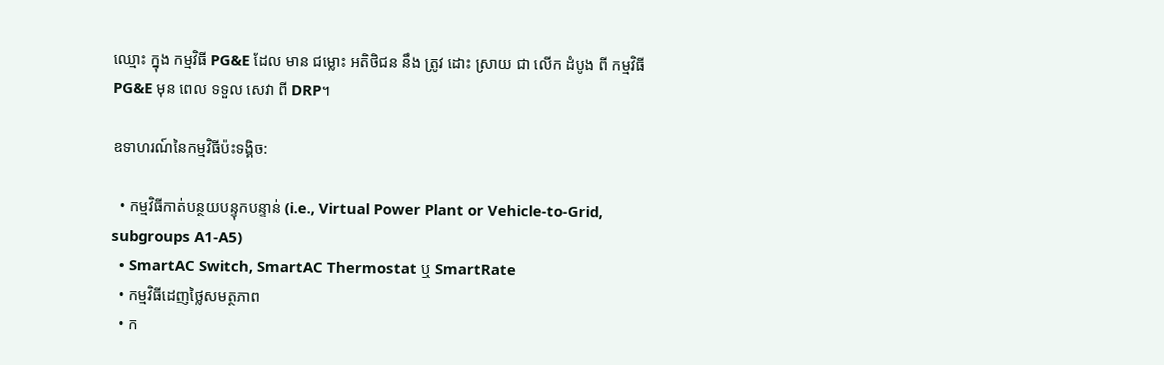ឈ្មោះ ក្នុង កម្មវិធី PG&E ដែល មាន ជម្លោះ អតិថិជន នឹង ត្រូវ ដោះ ស្រាយ ជា លើក ដំបូង ពី កម្មវិធី PG&E មុន ពេល ទទួល សេវា ពី DRP។

ឧទាហរណ៍នៃកម្មវិធីប៉ះទង្គិច:

  • កម្មវិធីកាត់បន្ថយបន្ទុកបន្ទាន់ (i.e., Virtual Power Plant or Vehicle-to-Grid, subgroups A1-A5)
  • SmartAC Switch, SmartAC Thermostat ឬ SmartRate
  • កម្មវិធីដេញថ្លៃសមត្ថភាព
  • ក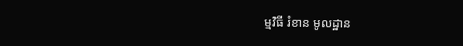ម្មវិធី រំខាន មូលដ្ឋាន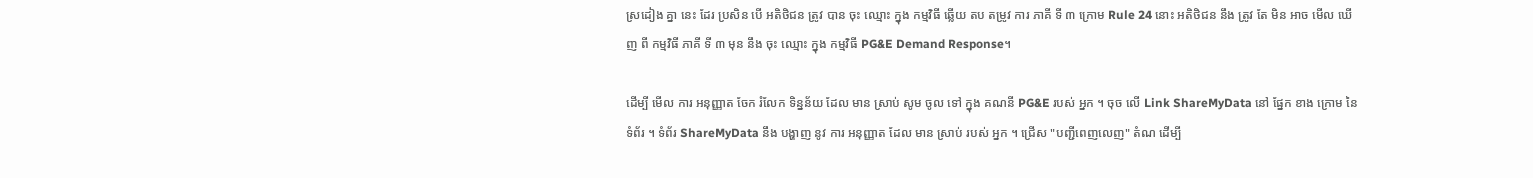ស្រដៀង គ្នា នេះ ដែរ ប្រសិន បើ អតិថិជន ត្រូវ បាន ចុះ ឈ្មោះ ក្នុង កម្មវិធី ឆ្លើយ តប តម្រូវ ការ ភាគី ទី ៣ ក្រោម Rule 24 នោះ អតិថិជន នឹង ត្រូវ តែ មិន អាច មើល ឃើញ ពី កម្មវិធី ភាគី ទី ៣ មុន នឹង ចុះ ឈ្មោះ ក្នុង កម្មវិធី PG&E Demand Response។

ដើម្បី មើល ការ អនុញ្ញាត ចែក រំលែក ទិន្នន័យ ដែល មាន ស្រាប់ សូម ចូល ទៅ ក្នុង គណនី PG&E របស់ អ្នក ។ ចុច លើ Link ShareMyData នៅ ផ្នែក ខាង ក្រោម នៃ ទំព័រ ។ ទំព័រ ShareMyData នឹង បង្ហាញ នូវ ការ អនុញ្ញាត ដែល មាន ស្រាប់ របស់ អ្នក ។ ជ្រើស "បញ្ជីពេញលេញ" តំណ ដើម្បី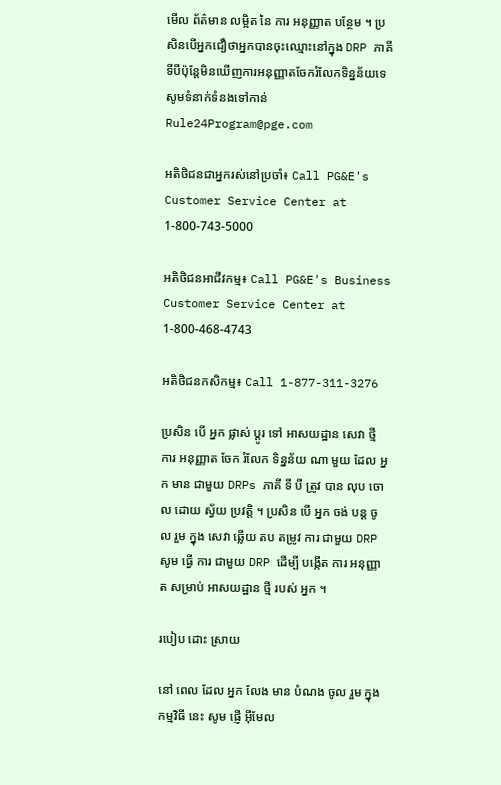មើល ព័ត៌មាន លម្អិត នៃ ការ អនុញ្ញាត បន្ថែម ។ ប្រសិនបើអ្នកជឿថាអ្នកបានចុះឈ្មោះនៅក្នុង DRP ភាគីទីបីប៉ុន្តែមិនឃើញការអនុញ្ញាតចែករំលែកទិន្នន័យទេ សូមទំនាក់ទំនងទៅកាន់ Rule24Program@pge.com

អតិថិជនជាអ្នករស់នៅប្រចាំ៖ Call PG&E's Customer Service Center at 1-800-743-5000

អតិថិជនអាជីវកម្ម៖ Call PG&E's Business Customer Service Center at 1-800-468-4743

អតិថិជនកសិកម្ម៖ Call 1-877-311-3276

ប្រសិន បើ អ្នក ផ្លាស់ ប្តូរ ទៅ អាសយដ្ឋាន សេវា ថ្មី ការ អនុញ្ញាត ចែក រំលែក ទិន្នន័យ ណា មួយ ដែល អ្នក មាន ជាមួយ DRPs ភាគី ទី បី ត្រូវ បាន លុប ចោល ដោយ ស្វ័យ ប្រវត្តិ ។ ប្រសិន បើ អ្នក ចង់ បន្ត ចូល រួម ក្នុង សេវា ឆ្លើយ តប តម្រូវ ការ ជាមួយ DRP សូម ធ្វើ ការ ជាមួយ DRP ដើម្បី បង្កើត ការ អនុញ្ញាត សម្រាប់ អាសយដ្ឋាន ថ្មី របស់ អ្នក ។

របៀប ដោះ ស្រាយ

នៅ ពេល ដែល អ្នក លែង មាន បំណង ចូល រួម ក្នុង កម្មវិធី នេះ សូម ផ្ញើ អ៊ីមែល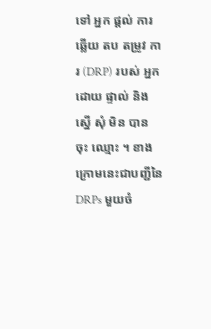ទៅ អ្នក ផ្ដល់ ការ ឆ្លើយ តប តម្រូវ ការ (DRP) របស់ អ្នក ដោយ ផ្ទាល់ និង ស្នើ សុំ មិន បាន ចុះ ឈ្មោះ ។ ខាងក្រោមនេះជាបញ្ជីនៃ DRPs មួយចំ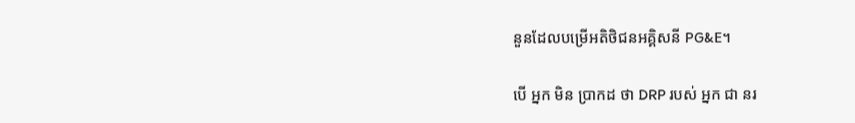នួនដែលបម្រើអតិថិជនអគ្គិសនី PG&E។

បើ អ្នក មិន ប្រាកដ ថា DRP របស់ អ្នក ជា នរ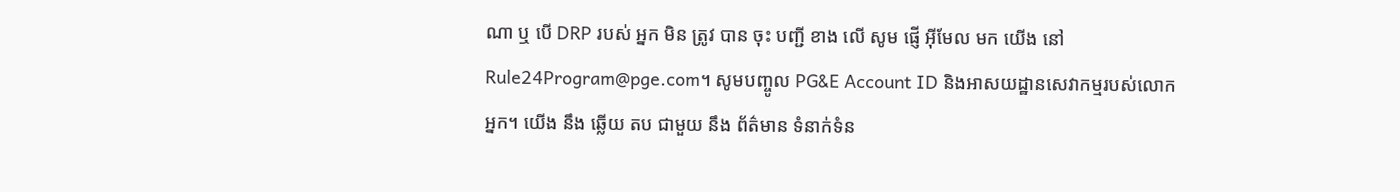ណា ឬ បើ DRP របស់ អ្នក មិន ត្រូវ បាន ចុះ បញ្ជី ខាង លើ សូម ផ្ញើ អ៊ីមែល មក យើង នៅ Rule24Program@pge.com។ សូមបញ្ចូល PG&E Account ID និងអាសយដ្ឋានសេវាកម្មរបស់លោកអ្នក។ យើង នឹង ឆ្លើយ តប ជាមួយ នឹង ព័ត៌មាន ទំនាក់ទំន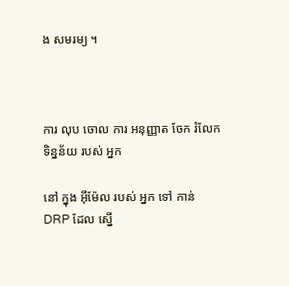ង សមរម្យ ។



ការ លុប ចោល ការ អនុញ្ញាត ចែក រំលែក ទិន្នន័យ របស់ អ្នក

នៅ ក្នុង អ៊ីម៉ែល របស់ អ្នក ទៅ កាន់ DRP ដែល ស្នើ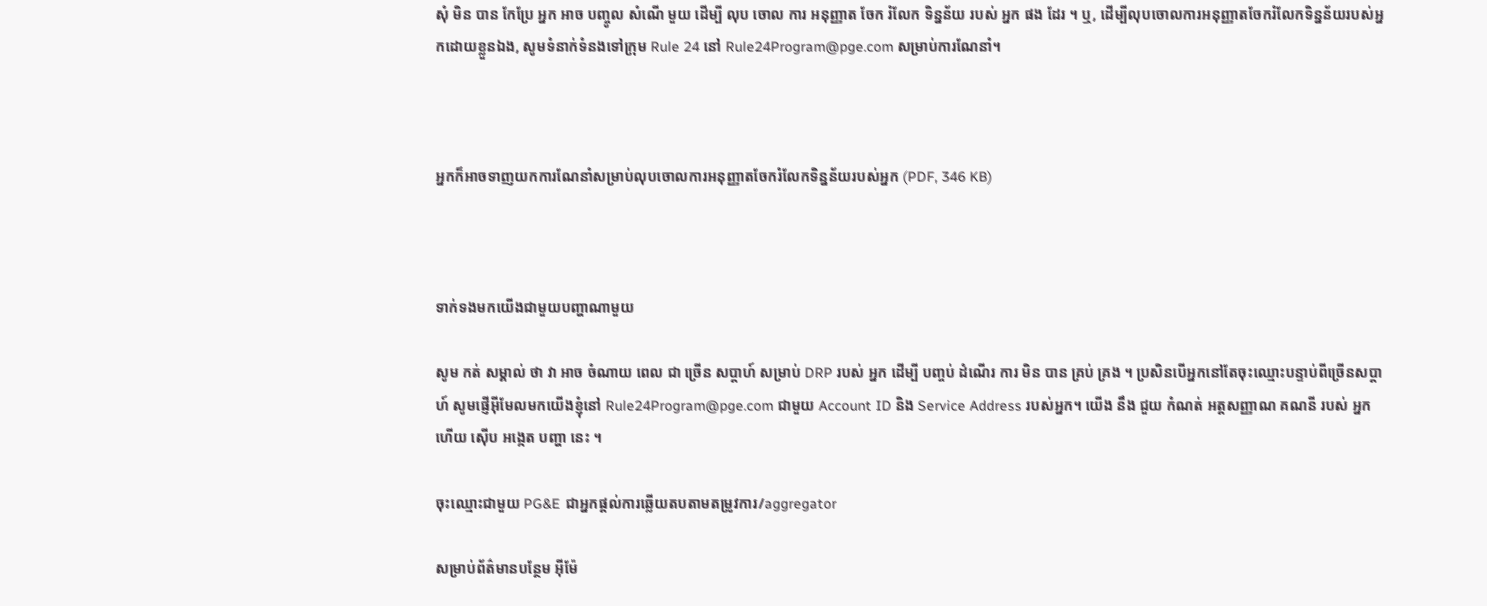សុំ មិន បាន កែប្រែ អ្នក អាច បញ្ចូល សំណើ មួយ ដើម្បី លុប ចោល ការ អនុញ្ញាត ចែក រំលែក ទិន្នន័យ របស់ អ្នក ផង ដែរ ។ ឬ, ដើម្បីលុបចោលការអនុញ្ញាតចែករំលែកទិន្នន័យរបស់អ្នកដោយខ្លួនឯង, សូមទំនាក់ទំនងទៅក្រុម Rule 24 នៅ Rule24Program@pge.com សម្រាប់ការណែនាំ។



អ្នកក៏អាចទាញយកការណែនាំសម្រាប់លុបចោលការអនុញ្ញាតចែករំលែកទិន្នន័យរបស់អ្នក (PDF, 346 KB)



ទាក់ទងមកយើងជាមួយបញ្ហាណាមួយ

សូម កត់ សម្គាល់ ថា វា អាច ចំណាយ ពេល ជា ច្រើន សប្តាហ៍ សម្រាប់ DRP របស់ អ្នក ដើម្បី បញ្ចប់ ដំណើរ ការ មិន បាន គ្រប់ គ្រង ។ ប្រសិនបើអ្នកនៅតែចុះឈ្មោះបន្ទាប់ពីច្រើនសប្តាហ៍ សូមផ្ញើអ៊ីមែលមកយើងខ្ញុំនៅ Rule24Program@pge.com ជាមួយ Account ID និង Service Address របស់អ្នក។ យើង នឹង ជួយ កំណត់ អត្តសញ្ញាណ គណនី របស់ អ្នក ហើយ ស៊ើប អង្កេត បញ្ហា នេះ ។

ចុះឈ្មោះជាមួយ PG&E ជាអ្នកផ្តល់ការឆ្លើយតបតាមតម្រូវការ/aggregator

សម្រាប់ព័ត៌មានបន្ថែម អ៊ីម៉ែ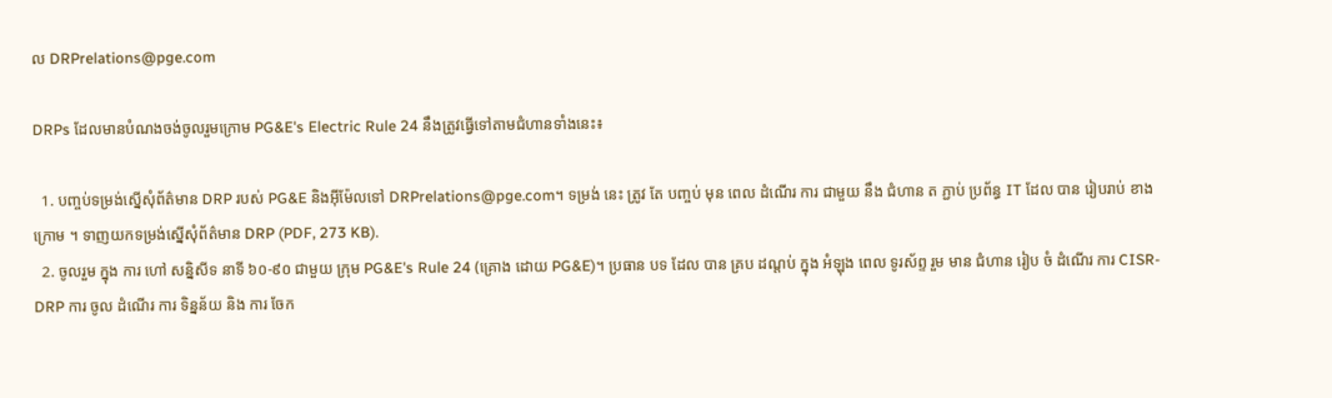ល DRPrelations@pge.com

DRPs ដែលមានបំណងចង់ចូលរួមក្រោម PG&E's Electric Rule 24 នឹងត្រូវធ្វើទៅតាមជំហានទាំងនេះ៖

  1. បញ្ចប់ទម្រង់ស្នើសុំព័ត៌មាន DRP របស់ PG&E និងអ៊ីម៉ែលទៅ DRPrelations@pge.com។ ទម្រង់ នេះ ត្រូវ តែ បញ្ចប់ មុន ពេល ដំណើរ ការ ជាមួយ នឹង ជំហាន ត ភ្ជាប់ ប្រព័ន្ធ IT ដែល បាន រៀបរាប់ ខាង ក្រោម ។ ទាញយកទម្រង់ស្នើសុំព័ត៌មាន DRP (PDF, 273 KB).
  2. ចូលរួម ក្នុង ការ ហៅ សន្និសីទ នាទី ៦០-៩០ ជាមួយ ក្រុម PG&E's Rule 24 (គ្រោង ដោយ PG&E)។ ប្រធាន បទ ដែល បាន គ្រប ដណ្តប់ ក្នុង អំឡុង ពេល ទូរស័ព្ទ រួម មាន ជំហាន រៀប ចំ ដំណើរ ការ CISR-DRP ការ ចូល ដំណើរ ការ ទិន្នន័យ និង ការ ចែក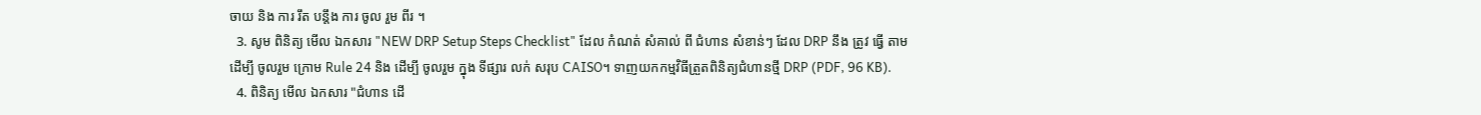ចាយ និង ការ រឹត បន្តឹង ការ ចូល រួម ពីរ ។
  3. សូម ពិនិត្យ មើល ឯកសារ "NEW DRP Setup Steps Checklist" ដែល កំណត់ សំគាល់ ពី ជំហាន សំខាន់ៗ ដែល DRP នឹង ត្រូវ ធ្វើ តាម ដើម្បី ចូលរួម ក្រោម Rule 24 និង ដើម្បី ចូលរួម ក្នុង ទីផ្សារ លក់ សរុប CAISO។ ទាញយកកម្មវិធីត្រួតពិនិត្យជំហានថ្មី DRP (PDF, 96 KB).
  4. ពិនិត្យ មើល ឯកសារ "ជំហាន ដើ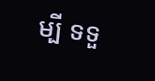ម្បី ទទួ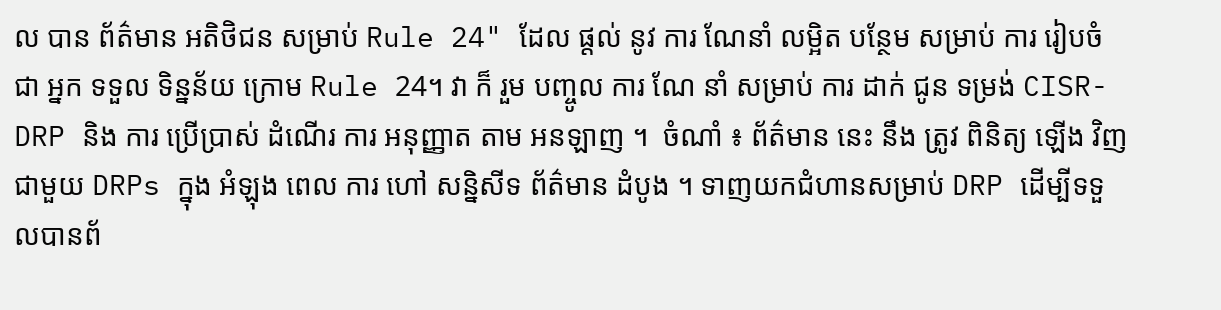ល បាន ព័ត៌មាន អតិថិជន សម្រាប់ Rule 24" ដែល ផ្តល់ នូវ ការ ណែនាំ លម្អិត បន្ថែម សម្រាប់ ការ រៀបចំ ជា អ្នក ទទួល ទិន្នន័យ ក្រោម Rule 24។ វា ក៏ រួម បញ្ចូល ការ ណែ នាំ សម្រាប់ ការ ដាក់ ជូន ទម្រង់ CISR-DRP និង ការ ប្រើប្រាស់ ដំណើរ ការ អនុញ្ញាត តាម អនឡាញ ។  ចំណាំ ៖ ព័ត៌មាន នេះ នឹង ត្រូវ ពិនិត្យ ឡើង វិញ ជាមួយ DRPs ក្នុង អំឡុង ពេល ការ ហៅ សន្និសីទ ព័ត៌មាន ដំបូង ។ ទាញយកជំហានសម្រាប់ DRP ដើម្បីទទួលបានព័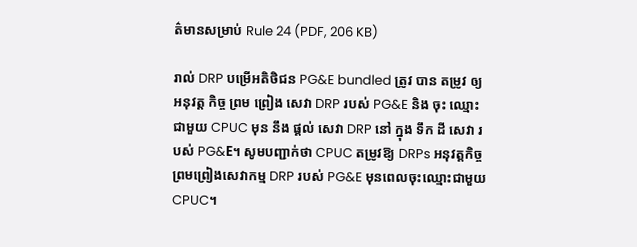ត៌មានសម្រាប់ Rule 24 (PDF, 206 KB)

រាល់ DRP បម្រើអតិថិជន PG&E bundled ត្រូវ បាន តម្រូវ ឲ្យ អនុវត្ត កិច្ច ព្រម ព្រៀង សេវា DRP របស់ PG&E និង ចុះ ឈ្មោះ ជាមួយ CPUC មុន នឹង ផ្តល់ សេវា DRP នៅ ក្នុង ទឹក ដី សេវា របស់ PG&E។ សូមបញ្ជាក់ថា CPUC តម្រូវឱ្យ DRPs អនុវត្តកិច្ចព្រមព្រៀងសេវាកម្ម DRP របស់ PG&E មុនពេលចុះឈ្មោះជាមួយ CPUC។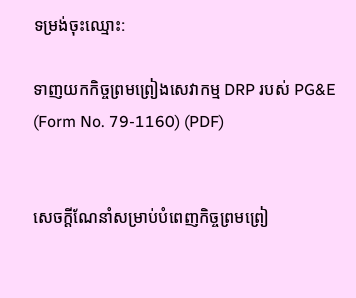ទម្រង់ចុះឈ្មោះ:

ទាញយកកិច្ចព្រមព្រៀងសេវាកម្ម DRP របស់ PG&E (Form No. 79-1160) (PDF)


សេចក្តីណែនាំសម្រាប់បំពេញកិច្ចព្រមព្រៀ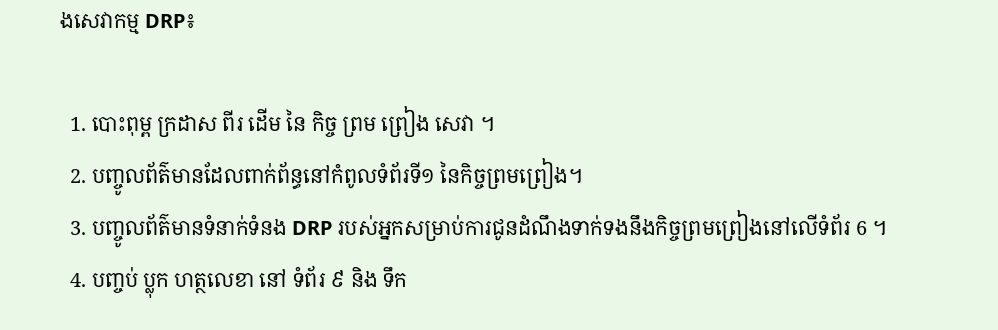ងសេវាកម្ម DRP៖

  1. បោះពុម្ព ក្រដាស ពីរ ដើម នៃ កិច្ច ព្រម ព្រៀង សេវា ។
  2. បញ្ចូលព័ត៌មានដែលពាក់ព័ន្ធនៅកំពូលទំព័រទី១ នៃកិច្ចព្រមព្រៀង។
  3. បញ្ចូលព័ត៌មានទំនាក់ទំនង DRP របស់អ្នកសម្រាប់ការជូនដំណឹងទាក់ទងនឹងកិច្ចព្រមព្រៀងនៅលើទំព័រ 6 ។
  4. បញ្ចប់ ប្លុក ហត្ថលេខា នៅ ទំព័រ ៩ និង ទឹក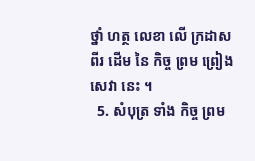ថ្នាំ ហត្ថ លេខា លើ ក្រដាស ពីរ ដើម នៃ កិច្ច ព្រម ព្រៀង សេវា នេះ ។
  5. សំបុត្រ ទាំង កិច្ច ព្រម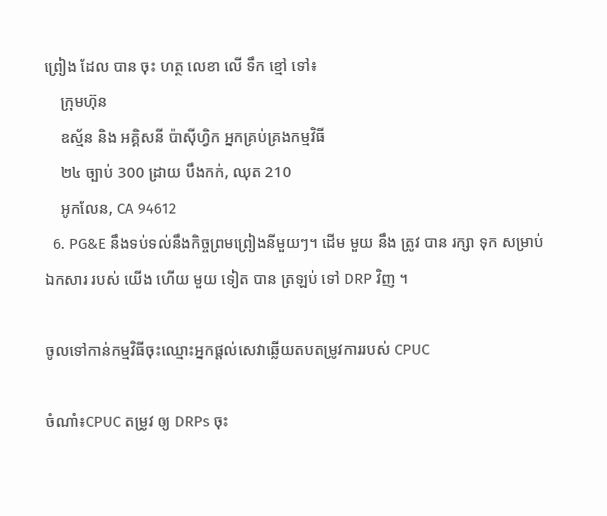ព្រៀង ដែល បាន ចុះ ហត្ថ លេខា លើ ទឹក ខ្មៅ ទៅ៖
    ក្រុមហ៊ុន
    ឧស្ម័ន និង អគ្គិសនី ប៉ាស៊ីហ្វិក អ្នកគ្រប់គ្រងកម្មវិធី
    ២៤ ច្បាប់ 300 ដ្រាយ បឹងកក់, ឈុត 210
    អូកលែន, CA 94612
  6. PG&E នឹងទប់ទល់នឹងកិច្ចព្រមព្រៀងនីមួយៗ។ ដើម មួយ នឹង ត្រូវ បាន រក្សា ទុក សម្រាប់ ឯកសារ របស់ យើង ហើយ មួយ ទៀត បាន ត្រឡប់ ទៅ DRP វិញ ។

ចូលទៅកាន់កម្មវិធីចុះឈ្មោះអ្នកផ្តល់សេវាឆ្លើយតបតម្រូវការរបស់ CPUC

ចំណាំ៖CPUC តម្រូវ ឲ្យ DRPs ចុះ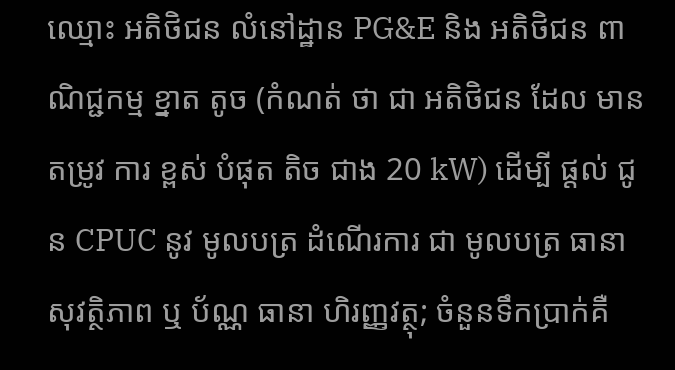ឈ្មោះ អតិថិជន លំនៅដ្ឋាន PG&E និង អតិថិជន ពាណិជ្ជកម្ម ខ្នាត តូច (កំណត់ ថា ជា អតិថិជន ដែល មាន តម្រូវ ការ ខ្ពស់ បំផុត តិច ជាង 20 kW) ដើម្បី ផ្តល់ ជូន CPUC នូវ មូលបត្រ ដំណើរការ ជា មូលបត្រ ធានា សុវត្ថិភាព ឬ ប័ណ្ណ ធានា ហិរញ្ញវត្ថុ; ចំនួនទឹកប្រាក់គឺ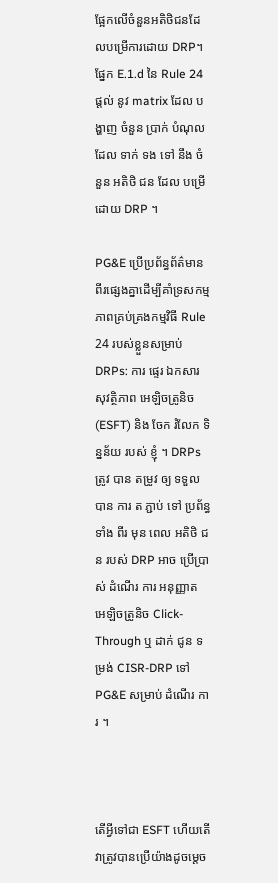ផ្អែកលើចំនួនអតិថិជនដែលបម្រើការដោយ DRP។ ផ្នែក E.1.d នៃ Rule 24 ផ្តល់ នូវ matrix ដែល បង្ហាញ ចំនួន ប្រាក់ បំណុល ដែល ទាក់ ទង ទៅ នឹង ចំនួន អតិថិ ជន ដែល បម្រើ ដោយ DRP ។

PG&E ប្រើប្រព័ន្ធព័ត៌មានពីរផ្សេងគ្នាដើម្បីគាំទ្រសកម្មភាពគ្រប់គ្រងកម្មវិធី Rule 24 របស់ខ្លួនសម្រាប់ DRPs: ការ ផ្ទេរ ឯកសារ សុវត្ថិភាព អេឡិចត្រូនិច (ESFT) និង ចែក រំលែក ទិន្នន័យ របស់ ខ្ញុំ ។ DRPs ត្រូវ បាន តម្រូវ ឲ្យ ទទួល បាន ការ ត ភ្ជាប់ ទៅ ប្រព័ន្ធ ទាំង ពីរ មុន ពេល អតិថិ ជន របស់ DRP អាច ប្រើប្រាស់ ដំណើរ ការ អនុញ្ញាត អេឡិចត្រូនិច Click-Through ឬ ដាក់ ជូន ទម្រង់ CISR-DRP ទៅ PG&E សម្រាប់ ដំណើរ ការ ។



តើអ្វីទៅជា ESFT ហើយតើវាត្រូវបានប្រើយ៉ាងដូចម្តេច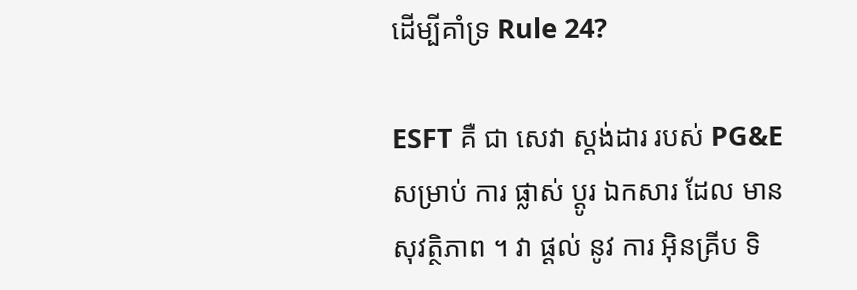ដើម្បីគាំទ្រ Rule 24?

ESFT គឺ ជា សេវា ស្តង់ដារ របស់ PG&E សម្រាប់ ការ ផ្លាស់ ប្តូរ ឯកសារ ដែល មាន សុវត្ថិភាព ។ វា ផ្តល់ នូវ ការ អ៊ិនគ្រីប ទិ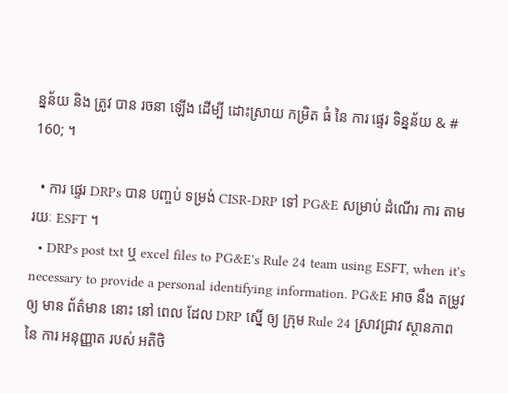ន្នន័យ និង ត្រូវ បាន រចនា ឡើង ដើម្បី ដោះស្រាយ កម្រិត ធំ នៃ ការ ផ្ទេរ ទិន្នន័យ & # 160; ។

  • ការ ផ្ទេរ DRPs បាន បញ្ចប់ ទម្រង់ CISR-DRP ទៅ PG&E សម្រាប់ ដំណើរ ការ តាម រយៈ ESFT ។
  • DRPs post txt ឬ excel files to PG&E's Rule 24 team using ESFT, when it's necessary to provide a personal identifying information. PG&E អាច នឹង តម្រូវ ឲ្យ មាន ព័ត៌មាន នោះ នៅ ពេល ដែល DRP ស្នើ ឲ្យ ក្រុម Rule 24 ស្រាវជ្រាវ ស្ថានភាព នៃ ការ អនុញ្ញាត របស់ អតិថិ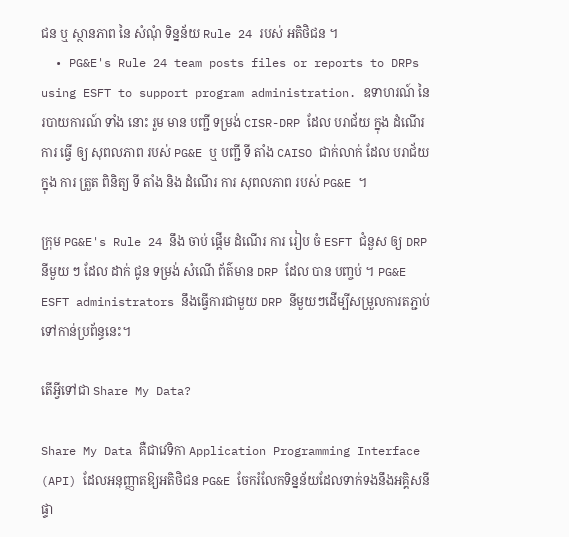ជន ឬ ស្ថានភាព នៃ សំណុំ ទិន្នន័យ Rule 24 របស់ អតិថិជន ។
  • PG&E's Rule 24 team posts files or reports to DRPs using ESFT to support program administration. ឧទាហរណ៍ នៃ របាយការណ៍ ទាំង នោះ រួម មាន បញ្ជី ទម្រង់ CISR-DRP ដែល បរាជ័យ ក្នុង ដំណើរ ការ ធ្វើ ឲ្យ សុពលភាព របស់ PG&E ឬ បញ្ជី ទី តាំង CAISO ជាក់លាក់ ដែល បរាជ័យ ក្នុង ការ ត្រួត ពិនិត្យ ទី តាំង និង ដំណើរ ការ សុពលភាព របស់ PG&E ។

ក្រុម PG&E's Rule 24 នឹង ចាប់ ផ្តើម ដំណើរ ការ រៀប ចំ ESFT ជំនួស ឲ្យ DRP នីមួយ ៗ ដែល ដាក់ ជូន ទម្រង់ សំណើ ព័ត៌មាន DRP ដែល បាន បញ្ចប់ ។ PG&E ESFT administrators នឹងធ្វើការជាមួយ DRP នីមួយៗដើម្បីសម្រួលការតភ្ជាប់ទៅកាន់ប្រព័ន្ធនេះ។

តើអ្វីទៅជា Share My Data?

Share My Data គឺជាវេទិកា Application Programming Interface (API) ដែលអនុញ្ញាតឱ្យអតិថិជន PG&E ចែករំលែកទិន្នន័យដែលទាក់ទងនឹងអគ្គិសនីផ្ទា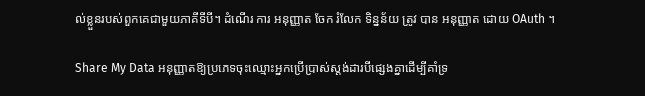ល់ខ្លួនរបស់ពួកគេជាមួយភាគីទីបី។ ដំណើរ ការ អនុញ្ញាត ចែក រំលែក ទិន្នន័យ ត្រូវ បាន អនុញ្ញាត ដោយ OAuth ។

Share My Data អនុញ្ញាតឱ្យប្រភេទចុះឈ្មោះអ្នកប្រើប្រាស់ស្តង់ដារបីផ្សេងគ្នាដើម្បីគាំទ្រ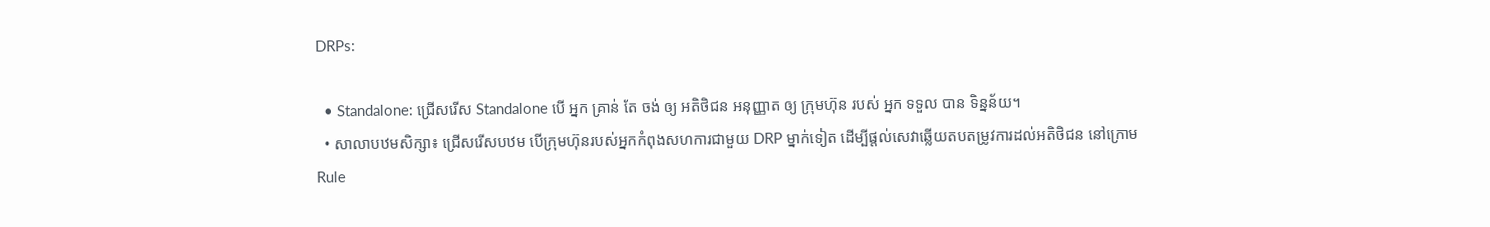DRPs:

  • Standalone: ជ្រើសរើស Standalone បើ អ្នក គ្រាន់ តែ ចង់ ឲ្យ អតិថិជន អនុញ្ញាត ឲ្យ ក្រុមហ៊ុន របស់ អ្នក ទទួល បាន ទិន្នន័យ។
  • សាលាបឋមសិក្សា៖ ជ្រើសរើសបឋម បើក្រុមហ៊ុនរបស់អ្នកកំពុងសហការជាមួយ DRP ម្នាក់ទៀត ដើម្បីផ្តល់សេវាឆ្លើយតបតម្រូវការដល់អតិថិជន នៅក្រោម Rule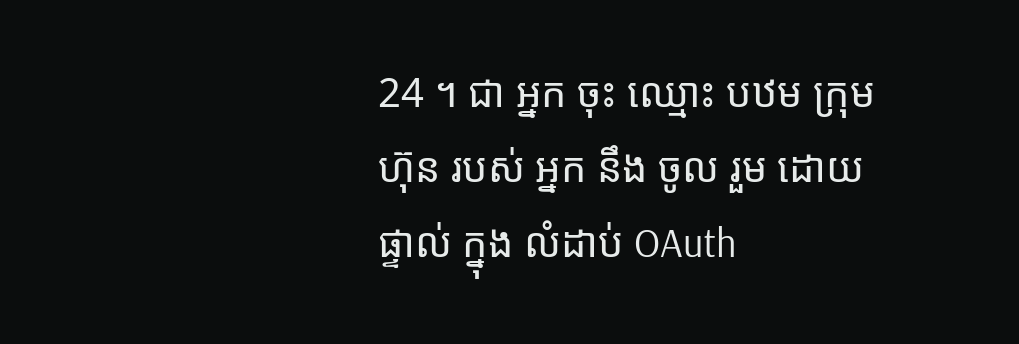24 ។ ជា អ្នក ចុះ ឈ្មោះ បឋម ក្រុមហ៊ុន របស់ អ្នក នឹង ចូល រួម ដោយ ផ្ទាល់ ក្នុង លំដាប់ OAuth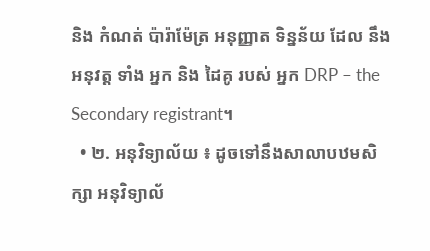និង កំណត់ ប៉ារ៉ាម៉ែត្រ អនុញ្ញាត ទិន្នន័យ ដែល នឹង អនុវត្ត ទាំង អ្នក និង ដៃគូ របស់ អ្នក DRP – the Secondary registrant។
  • ២. អនុវិទ្យាល័យ ៖ ដូចទៅនឹងសាលាបឋមសិក្សា អនុវិទ្យាល័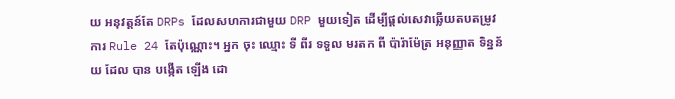យ អនុវត្តន៍តែ DRPs ដែលសហការជាមួយ DRP មួយទៀត ដើម្បីផ្តល់សេវាឆ្លើយតបតម្រូវការ Rule 24 តែប៉ុណ្ណោះ។ អ្នក ចុះ ឈ្មោះ ទី ពីរ ទទួល មរតក ពី ប៉ារ៉ាម៉ែត្រ អនុញ្ញាត ទិន្នន័យ ដែល បាន បង្កើត ឡើង ដោ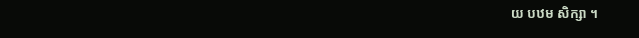យ បឋម សិក្សា ។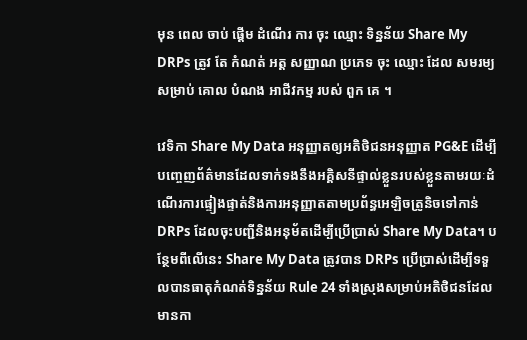មុន ពេល ចាប់ ផ្តើម ដំណើរ ការ ចុះ ឈ្មោះ ទិន្នន័យ Share My DRPs ត្រូវ តែ កំណត់ អត្ត សញ្ញាណ ប្រភេទ ចុះ ឈ្មោះ ដែល សមរម្យ សម្រាប់ គោល បំណង អាជីវកម្ម របស់ ពួក គេ ។

វេទិកា Share My Data អនុញ្ញាតឲ្យអតិថិជនអនុញ្ញាត PG&E ដើម្បីបញ្ចេញព័ត៌មានដែលទាក់ទងនឹងអគ្គិសនីផ្ទាល់ខ្លួនរបស់ខ្លួនតាមរយៈដំណើរការផ្ទៀងផ្ទាត់និងការអនុញ្ញាតតាមប្រព័ន្ធអេឡិចត្រូនិចទៅកាន់ DRPs ដែលចុះបញ្ជីនិងអនុម័តដើម្បីប្រើប្រាស់ Share My Data។ បន្ថែមពីលើនេះ Share My Data ត្រូវបាន DRPs ប្រើប្រាស់ដើម្បីទទួលបានធាតុកំណត់ទិន្នន័យ Rule 24 ទាំងស្រុងសម្រាប់អតិថិជនដែលមានកា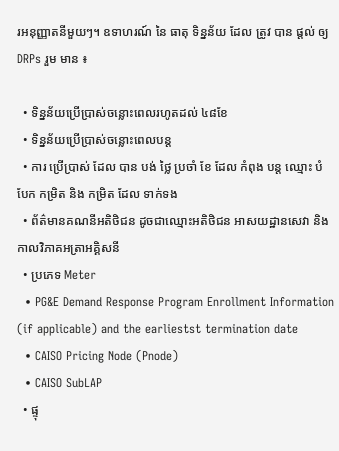រអនុញ្ញាតនីមួយៗ។ ឧទាហរណ៍ នៃ ធាតុ ទិន្នន័យ ដែល ត្រូវ បាន ផ្តល់ ឲ្យ DRPs រួម មាន ៖

  • ទិន្នន័យប្រើប្រាស់ចន្លោះពេលរហូតដល់ ៤៨ខែ
  • ទិន្នន័យប្រើប្រាស់ចន្លោះពេលបន្ត
  • ការ ប្រើប្រាស់ ដែល បាន បង់ ថ្លៃ ប្រចាំ ខែ ដែល កំពុង បន្ត ឈ្មោះ បំបែក កម្រិត និង កម្រិត ដែល ទាក់ទង
  • ព័ត៌មានគណនីអតិថិជន ដូចជាឈ្មោះអតិថិជន អាសយដ្ឋានសេវា និងកាលវិភាគអត្រាអគ្គិសនី
  • ប្រភេទ Meter
  • PG&E Demand Response Program Enrollment Information (if applicable) and the earliestst termination date
  • CAISO Pricing Node (Pnode)
  • CAISO SubLAP
  • ផ្ទុ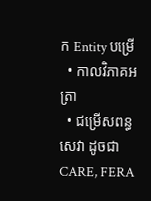ក Entity បម្រើ
  • កាលវិភាគអត្រា
  • ជម្រើសពន្ធសេវា ដូចជា CARE, FERA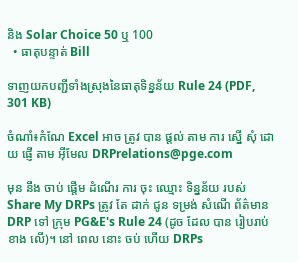និង Solar Choice 50 ឬ 100
  • ធាតុបន្ទាត់ Bill

ទាញយកបញ្ជីទាំងស្រុងនៃធាតុទិន្នន័យ Rule 24 (PDF, 301 KB)

ចំណាំ៖កំណែ Excel អាច ត្រូវ បាន ផ្ដល់ តាម ការ ស្នើ សុំ ដោយ ផ្ញើ តាម អ៊ីមែល DRPrelations@pge.com

មុន នឹង ចាប់ ផ្តើម ដំណើរ ការ ចុះ ឈ្មោះ ទិន្នន័យ របស់ Share My DRPs ត្រូវ តែ ដាក់ ជូន ទម្រង់ សំណើ ព័ត៌មាន DRP ទៅ ក្រុម PG&E's Rule 24 (ដូច ដែល បាន រៀបរាប់ ខាង លើ)។ នៅ ពេល នោះ ចប់ ហើយ DRPs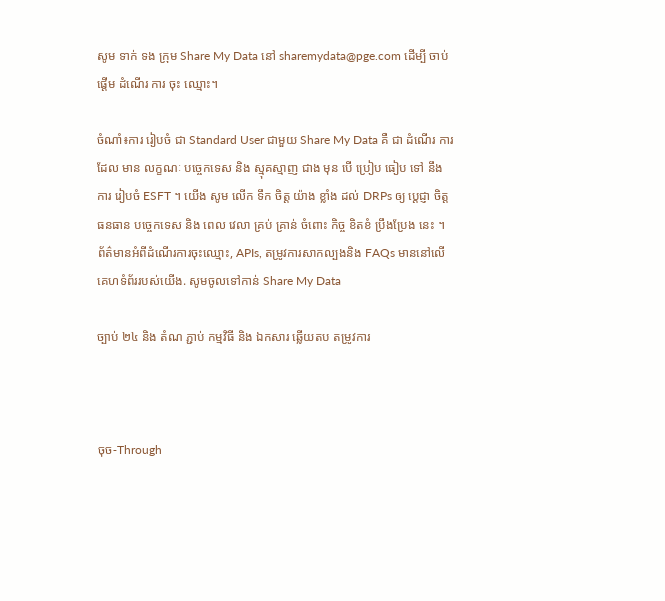សូម ទាក់ ទង ក្រុម Share My Data នៅ sharemydata@pge.com ដើម្បី ចាប់ ផ្តើម ដំណើរ ការ ចុះ ឈ្មោះ។

ចំណាំ៖ការ រៀបចំ ជា Standard User ជាមួយ Share My Data គឺ ជា ដំណើរ ការ ដែល មាន លក្ខណៈ បច្ចេកទេស និង ស្មុគស្មាញ ជាង មុន បើ ប្រៀប ធៀប ទៅ នឹង ការ រៀបចំ ESFT ។ យើង សូម លើក ទឹក ចិត្ត យ៉ាង ខ្លាំង ដល់ DRPs ឲ្យ ប្តេជ្ញា ចិត្ត ធនធាន បច្ចេកទេស និង ពេល វេលា គ្រប់ គ្រាន់ ចំពោះ កិច្ច ខិតខំ ប្រឹងប្រែង នេះ ។ ព័ត៌មានអំពីដំណើរការចុះឈ្មោះ, APIs, តម្រូវការសាកល្បងនិង FAQs មាននៅលើគេហទំព័ររបស់យើង. សូមចូលទៅកាន់ Share My Data

ច្បាប់ ២៤ និង តំណ ភ្ជាប់ កម្មវិធី និង ឯកសារ ឆ្លើយតប តម្រូវការ



ចុច-Through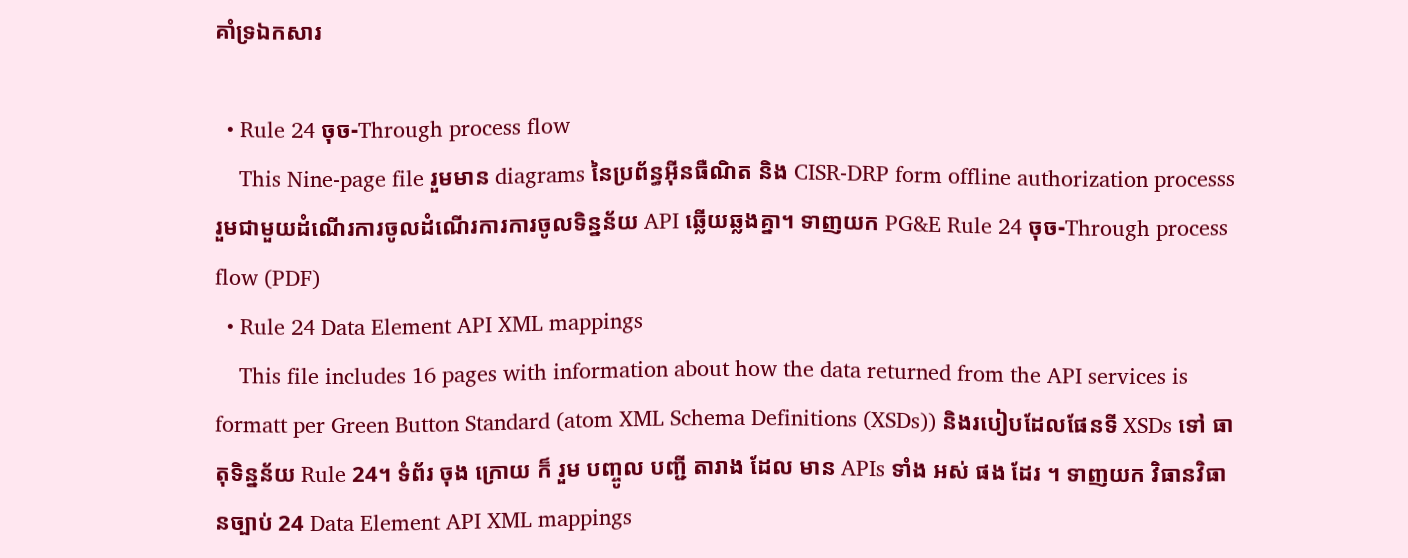គាំទ្រឯកសារ

  • Rule 24 ចុច-Through process flow
    This Nine-page file រួមមាន diagrams នៃប្រព័ន្ធអ៊ីនធឺណិត និង CISR-DRP form offline authorization processs រួមជាមួយដំណើរការចូលដំណើរការការចូលទិន្នន័យ API ឆ្លើយឆ្លងគ្នា។ ទាញយក PG&E Rule 24 ចុច-Through process flow (PDF)
  • Rule 24 Data Element API XML mappings
    This file includes 16 pages with information about how the data returned from the API services is formatt per Green Button Standard (atom XML Schema Definitions (XSDs)) និងរបៀបដែលផែនទី XSDs ទៅ ធាតុទិន្នន័យ Rule 24។ ទំព័រ ចុង ក្រោយ ក៏ រួម បញ្ចូល បញ្ជី តារាង ដែល មាន APIs ទាំង អស់ ផង ដែរ ។ ទាញយក វិធានវិធានច្បាប់ 24 Data Element API XML mappings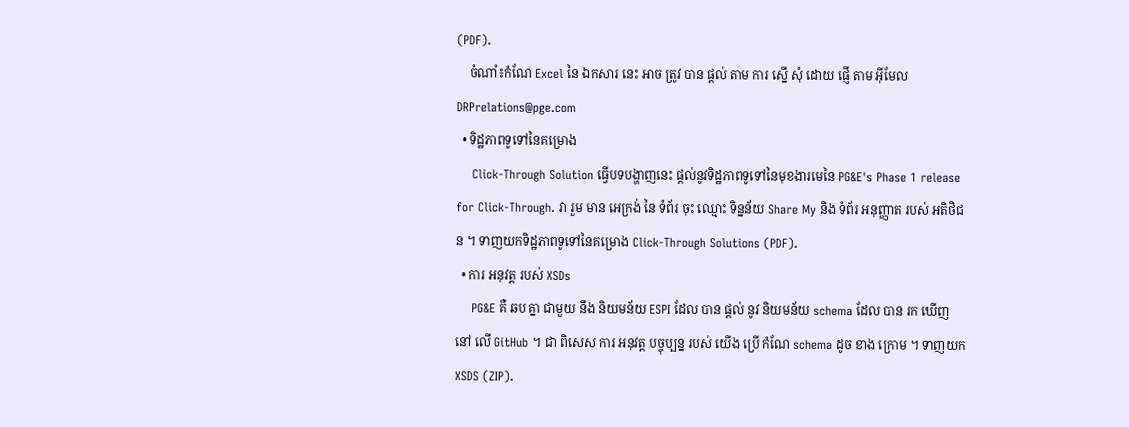(PDF).
    ចំណាំ៖កំណែ Excel នៃ ឯកសារ នេះ អាច ត្រូវ បាន ផ្ដល់ តាម ការ ស្នើ សុំ ដោយ ផ្ញើ តាម អ៊ីមែល DRPrelations@pge.com
  • ទិដ្ឋភាពទូទៅនៃគម្រោង
    Click-Through Solution ធ្វើបទបង្ហាញនេះ ផ្តល់នូវទិដ្ឋភាពទូទៅនៃមុខងារមេនៃ PG&E's Phase 1 release for Click-Through. វា រួម មាន អេក្រង់ នៃ ទំព័រ ចុះ ឈ្មោះ ទិន្នន័យ Share My និង ទំព័រ អនុញ្ញាត របស់ អតិថិជន ។ ទាញយកទិដ្ឋភាពទូទៅនៃគម្រោង Click-Through Solutions (PDF).
  • ការ អនុវត្ត របស់ XSDs
    PG&E គឺ ឆប គ្នា ជាមួយ នឹង និយមន័យ ESPI ដែល បាន ផ្តល់ នូវ និយមន័យ schema ដែល បាន រក ឃើញ នៅ លើ GitHub ។ ជា ពិសេស ការ អនុវត្ត បច្ចុប្បន្ន របស់ យើង ប្រើ កំណែ schema ដូច ខាង ក្រោម ។ ទាញយក XSDS (ZIP).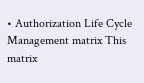• Authorization Life Cycle Management matrix This matrix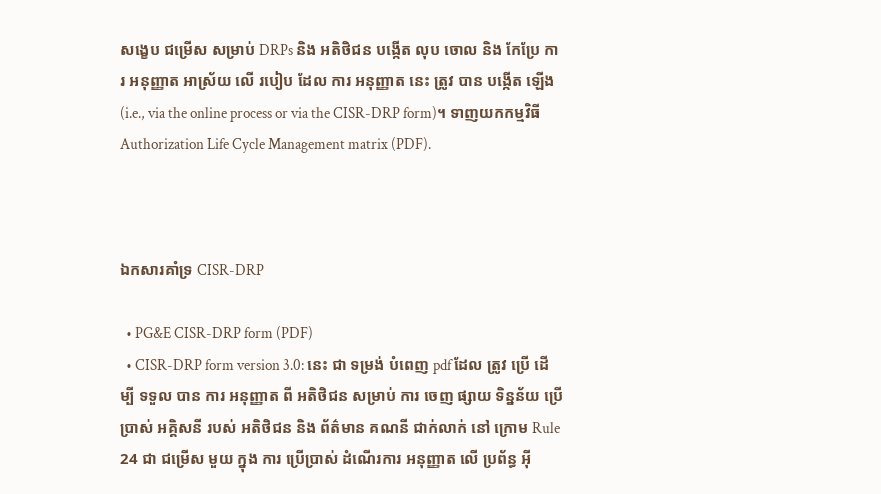សង្ខេប ជម្រើស សម្រាប់ DRPs និង អតិថិជន បង្កើត លុប ចោល និង កែប្រែ ការ អនុញ្ញាត អាស្រ័យ លើ របៀប ដែល ការ អនុញ្ញាត នេះ ត្រូវ បាន បង្កើត ឡើង (i.e., via the online process or via the CISR-DRP form)។ ទាញយកកម្មវិធី Authorization Life Cycle Management matrix (PDF).



ឯកសារគាំទ្រ CISR-DRP

  • PG&E CISR-DRP form (PDF)
  • CISR-DRP form version 3.0: នេះ ជា ទម្រង់ បំពេញ pdf ដែល ត្រូវ ប្រើ ដើម្បី ទទួល បាន ការ អនុញ្ញាត ពី អតិថិជន សម្រាប់ ការ ចេញ ផ្សាយ ទិន្នន័យ ប្រើប្រាស់ អគ្គិសនី របស់ អតិថិជន និង ព័ត៌មាន គណនី ជាក់លាក់ នៅ ក្រោម Rule 24 ជា ជម្រើស មួយ ក្នុង ការ ប្រើប្រាស់ ដំណើរការ អនុញ្ញាត លើ ប្រព័ន្ធ អ៊ី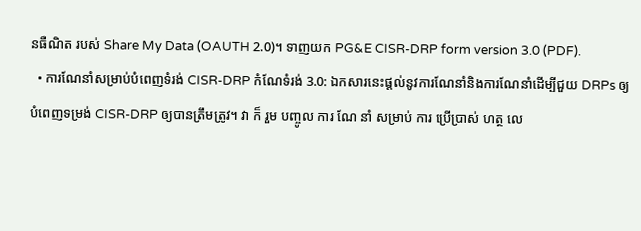នធឺណិត របស់ Share My Data (OAUTH 2.0)។ ទាញយក PG&E CISR-DRP form version 3.0 (PDF).
  • ការណែនាំសម្រាប់បំពេញទំរង់ CISR-DRP កំណែទំរង់ 3.0: ឯកសារនេះផ្តល់នូវការណែនាំនិងការណែនាំដើម្បីជួយ DRPs ឲ្យបំពេញទម្រង់ CISR-DRP ឲ្យបានត្រឹមត្រូវ។ វា ក៏ រួម បញ្ចូល ការ ណែ នាំ សម្រាប់ ការ ប្រើប្រាស់ ហត្ថ លេ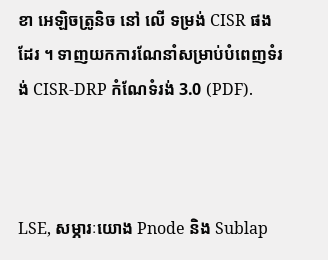ខា អេឡិចត្រូនិច នៅ លើ ទម្រង់ CISR ផង ដែរ ។ ទាញយកការណែនាំសម្រាប់បំពេញទំរង់ CISR-DRP កំណែទំរង់ 3.0 (PDF).



LSE, សម្ភារៈយោង Pnode និង Sublap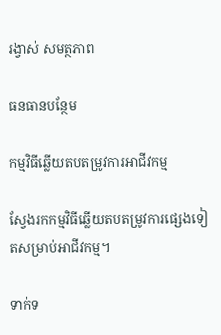រង្វាស់ សមត្ថភាព

ធនធានបន្ថែម

កម្មវិធីឆ្លើយតបតម្រូវការអាជីវកម្ម

ស្វែងរកកម្មវិធីឆ្លើយតបតម្រូវការផ្សេងទៀតសម្រាប់អាជីវកម្ម។

ទាក់ទ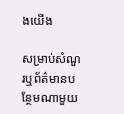ងយើង

សម្រាប់សំណួរឬព័ត៌មានបន្ថែមណាមួយ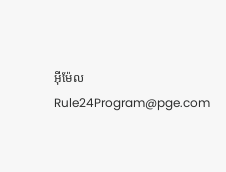អ៊ីម៉ែល Rule24Program@pge.com